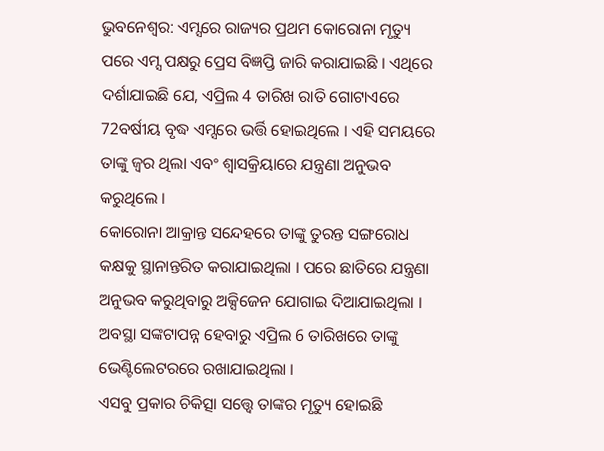ଭୁବନେଶ୍ବର: ଏମ୍ସରେ ରାଜ୍ୟର ପ୍ରଥମ କୋରୋନା ମୃତ୍ୟୁ ପରେ ଏମ୍ସ ପକ୍ଷରୁ ପ୍ରେସ ବିଜ୍ଞପ୍ତି ଜାରି କରାଯାଇଛି । ଏଥିରେ ଦର୍ଶାଯାଇଛି ଯେ, ଏପ୍ରିଲ 4 ତାରିଖ ରାତି ଗୋଟାଏରେ 72ବର୍ଷୀୟ ବୃଦ୍ଧ ଏମ୍ସରେ ଭର୍ତ୍ତି ହୋଇଥିଲେ । ଏହି ସମୟରେ ତାଙ୍କୁ ଜ୍ବର ଥିଲା ଏବଂ ଶ୍ଵାସକ୍ରିୟାରେ ଯନ୍ତ୍ରଣା ଅନୁଭବ କରୁଥିଲେ ।
କୋରୋନା ଆକ୍ରାନ୍ତ ସନ୍ଦେହରେ ତାଙ୍କୁ ତୁରନ୍ତ ସଙ୍ଗରୋଧ କକ୍ଷକୁ ସ୍ଥାନାନ୍ତରିତ କରାଯାଇଥିଲା । ପରେ ଛାତିରେ ଯନ୍ତ୍ରଣା ଅନୁଭବ କରୁଥିବାରୁ ଅକ୍ସିଜେନ ଯୋଗାଇ ଦିଆଯାଇଥିଲା । ଅବସ୍ଥା ସଙ୍କଟାପନ୍ନ ହେବାରୁ ଏପ୍ରିଲ 6 ତାରିଖରେ ତାଙ୍କୁ ଭେଣ୍ଟିଲେଟରରେ ରଖାଯାଇଥିଲା ।
ଏସବୁ ପ୍ରକାର ଚିକିତ୍ସା ସତ୍ତ୍ବେ ତାଙ୍କର ମୃତ୍ୟୁ ହୋଇଛି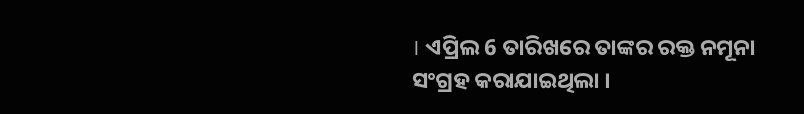। ଏପ୍ରିଲ 6 ତାରିଖରେ ତାଙ୍କର ରକ୍ତ ନମୂନା ସଂଗ୍ରହ କରାଯାଇଥିଲା ।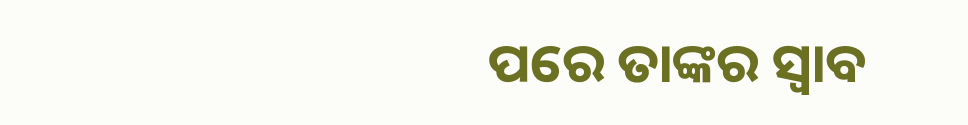ପରେ ତାଙ୍କର ସ୍ବାବ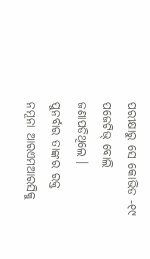ପରୀକ୍ଷାରୁ ସେ କୋଭିଡ -୧୯ ପଜେଟିଭ୍ ବୋଲି ଜଣାପଡିଥିଲେ ।
ପୁନର୍ବାର ତାଙ୍କର ରକ୍ତ ନମୂନା ଆରଏମଆରସିକୁ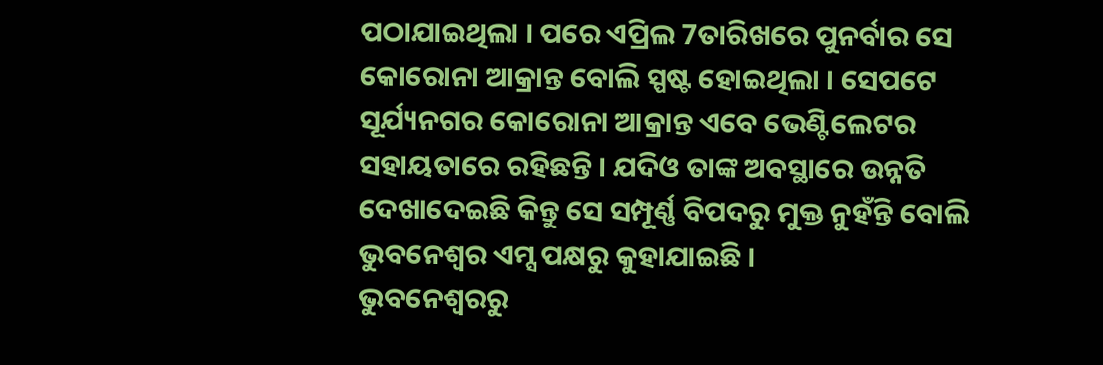ପଠାଯାଇଥିଲା । ପରେ ଏପ୍ରିଲ 7ତାରିଖରେ ପୁନର୍ବାର ସେ କୋରୋନା ଆକ୍ରାନ୍ତ ବୋଲି ସ୍ପଷ୍ଟ ହୋଇଥିଲା । ସେପଟେ ସୂର୍ଯ୍ୟନଗର କୋରୋନା ଆକ୍ରାନ୍ତ ଏବେ ଭେଣ୍ଟିଲେଟର ସହାୟତାରେ ରହିଛନ୍ତି । ଯଦିଓ ତାଙ୍କ ଅବସ୍ଥାରେ ଉନ୍ନତି ଦେଖାଦେଇଛି କିନ୍ତୁ ସେ ସମ୍ପୂର୍ଣ୍ଣ ବିପଦରୁ ମୁକ୍ତ ନୁହଁନ୍ତି ବୋଲି ଭୁବନେଶ୍ବର ଏମ୍ସ ପକ୍ଷରୁ କୁହାଯାଇଛି ।
ଭୁବନେଶ୍ବରରୁ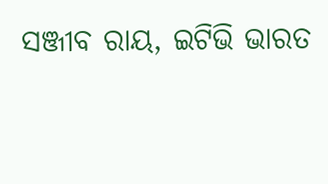ସଞ୍ଜୀବ ରାୟ, ଇଟିଭି ଭାରତ